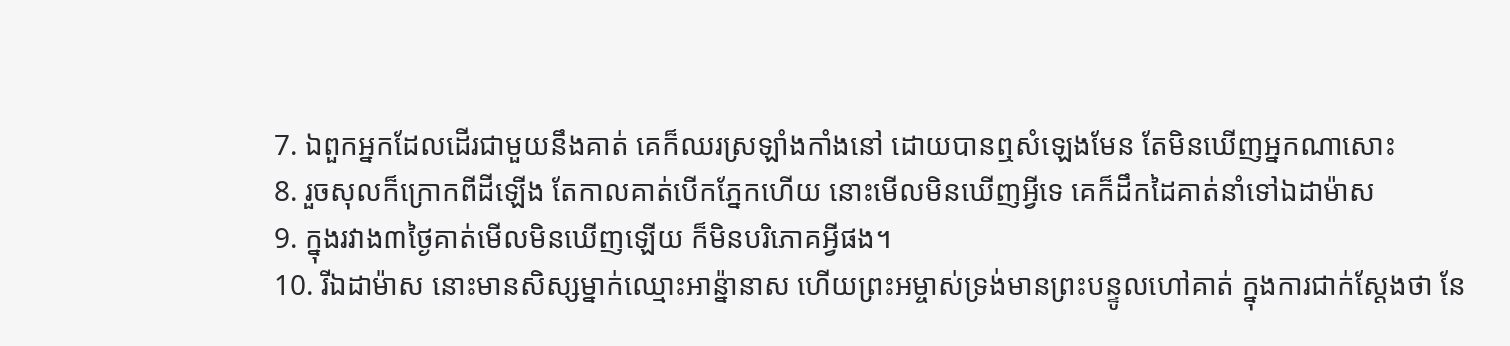7. ឯពួកអ្នកដែលដើរជាមួយនឹងគាត់ គេក៏ឈរស្រឡាំងកាំងនៅ ដោយបានឮសំឡេងមែន តែមិនឃើញអ្នកណាសោះ
8. រួចសុលក៏ក្រោកពីដីឡើង តែកាលគាត់បើកភ្នែកហើយ នោះមើលមិនឃើញអ្វីទេ គេក៏ដឹកដៃគាត់នាំទៅឯដាម៉ាស
9. ក្នុងរវាង៣ថ្ងៃគាត់មើលមិនឃើញឡើយ ក៏មិនបរិភោគអ្វីផង។
10. រីឯដាម៉ាស នោះមានសិស្សម្នាក់ឈ្មោះអាន៉្នានាស ហើយព្រះអម្ចាស់ទ្រង់មានព្រះបន្ទូលហៅគាត់ ក្នុងការជាក់ស្តែងថា នែ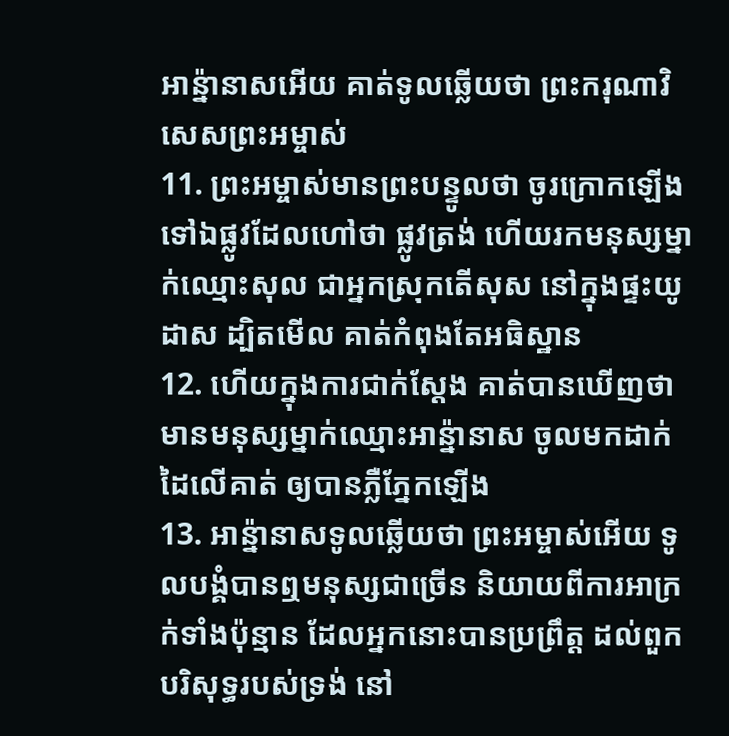អាន៉្នានាសអើយ គាត់ទូលឆ្លើយថា ព្រះករុណាវិសេសព្រះអម្ចាស់
11. ព្រះអម្ចាស់មានព្រះបន្ទូលថា ចូរក្រោកឡើង ទៅឯផ្លូវដែលហៅថា ផ្លូវត្រង់ ហើយរកមនុស្សម្នាក់ឈ្មោះសុល ជាអ្នកស្រុកតើសុស នៅក្នុងផ្ទះយូដាស ដ្បិតមើល គាត់កំពុងតែអធិស្ឋាន
12. ហើយក្នុងការជាក់ស្តែង គាត់បានឃើញថា មានមនុស្សម្នាក់ឈ្មោះអាន៉្នានាស ចូលមកដាក់ដៃលើគាត់ ឲ្យបានភ្លឺភ្នែកឡើង
13. អាន៉្នានាសទូលឆ្លើយថា ព្រះអម្ចាស់អើយ ទូលបង្គំបានឮមនុស្សជាច្រើន និយាយពីការអាក្រក់ទាំងប៉ុន្មាន ដែលអ្នកនោះបានប្រព្រឹត្ត ដល់ពួកបរិសុទ្ធរបស់ទ្រង់ នៅ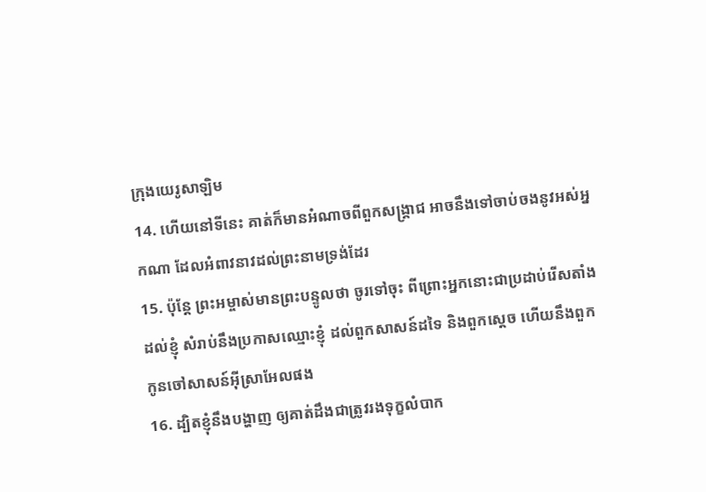ក្រុងយេរូសាឡិម
14. ហើយនៅទីនេះ គាត់ក៏មានអំណាចពីពួកសង្គ្រាជ អាចនឹងទៅចាប់ចងនូវអស់អ្នកណា ដែលអំពាវនាវដល់ព្រះនាមទ្រង់ដែរ
15. ប៉ុន្តែ ព្រះអម្ចាស់មានព្រះបន្ទូលថា ចូរទៅចុះ ពីព្រោះអ្នកនោះជាប្រដាប់រើសតាំងដល់ខ្ញុំ សំរាប់នឹងប្រកាសឈ្មោះខ្ញុំ ដល់ពួកសាសន៍ដទៃ និងពួកស្តេច ហើយនឹងពួកកូនចៅសាសន៍អ៊ីស្រាអែលផង
16. ដ្បិតខ្ញុំនឹងបង្ហាញ ឲ្យគាត់ដឹងជាត្រូវរងទុក្ខលំបាក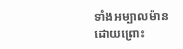ទាំងអម្បាលម៉ាន ដោយព្រោះ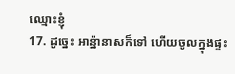ឈ្មោះខ្ញុំ
17. ដូច្នេះ អាន៉្នានាសក៏ទៅ ហើយចូលក្នុងផ្ទះ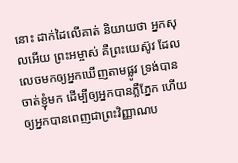នោះ ដាក់ដៃលើគាត់ និយាយថា អ្នកសុលអើយ ព្រះអម្ចាស់ គឺព្រះយេស៊ូវ ដែលលេចមកឲ្យអ្នកឃើញតាមផ្លូវ ទ្រង់បានចាត់ខ្ញុំមក ដើម្បីឲ្យអ្នកបានភ្លឺភ្នែក ហើយឲ្យអ្នកបានពេញជាព្រះវិញ្ញាណប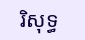រិសុទ្ធ